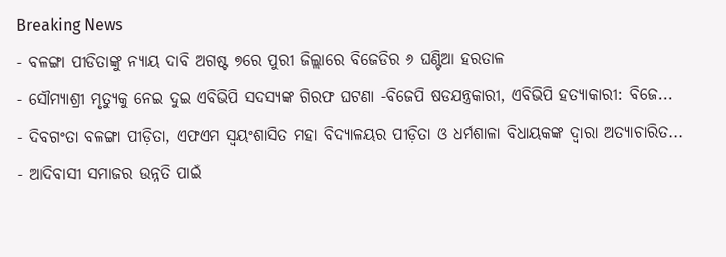Breaking News
- ବଳଙ୍ଗା ପୀଡିତାଙ୍କୁ ନ୍ୟାୟ ଦାବି ଅଗଷ୍ଟ ୭ରେ ପୁରୀ ଜିଲ୍ଲାରେ ବିଜେଡିର ୬ ଘଣ୍ଟିଆ ହରତାଳ
- ସୌମ୍ୟାଶ୍ରୀ ମୃତ୍ୟୁକୁ ନେଇ ଦୁଇ ଏବିଭିପି ସଦସ୍ୟଙ୍କ ଗିରଫ ଘଟଣା -ବିଜେପି ଷଡଯନ୍ତ୍ରକାରୀ, ଏବିଭିପି ହତ୍ୟାକାରୀ: ବିଜେ...
- ଦିବଗଂତା ବଳଙ୍ଗା ପୀଡ଼ିତା, ଏଫଏମ ସ୍ଵୟଂଶାସିତ ମହା ବିଦ୍ୟାଳୟର ପୀଡ଼ିତା ଓ ଧର୍ମଶାଳା ବିଧାୟକଙ୍କ ଦ୍ୱାରା ଅତ୍ୟାଚାରିତ...
- ଆଦିବାସୀ ସମାଜର ଉନ୍ନତି ପାଇଁ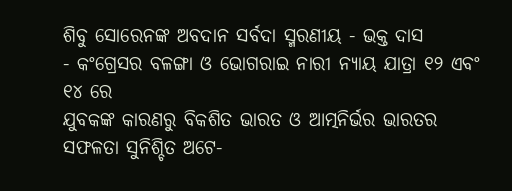ଶିବୁ ସୋରେନଙ୍କ ଅବଦାନ ସର୍ବଦା ସ୍ମରଣୀୟ - ଭକ୍ତ ଦାସ
- କଂଗ୍ରେସର ବଳଙ୍ଗା ଓ ଭୋଗରାଇ ନାରୀ ନ୍ୟାୟ ଯାତ୍ରା ୧୨ ଏବଂ ୧୪ ରେ
ଯୁବକଙ୍କ କାରଣରୁ ବିକଶିତ ଭାରତ ଓ ଆତ୍ମନିର୍ଭର ଭାରତର ସଫଳତା ସୁନିଶ୍ଚିତ ଅଟେ-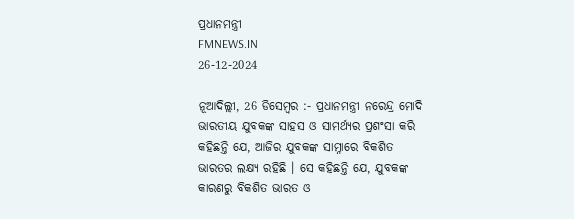ପ୍ରଧାନମନ୍ତ୍ରୀ
FMNEWS.IN
26-12-2024

ନୂଆଦିଲ୍ଲୀ, 26 ଡିସେମ୍ବର :- ପ୍ରଧାନମନ୍ତ୍ରୀ ନରେନ୍ଦ୍ର ମୋଦି ଭାରତୀୟ ଯୁବକଙ୍କ ସାହସ ଓ ସାମର୍ଥ୍ୟର ପ୍ରଶଂସା କରି କହିଛନ୍ତି ଯେ, ଆଜିର ଯୁବକଙ୍କ ସାମ୍ନାରେ ବିକଶିତ ଭାରତର ଲକ୍ଷ୍ୟ ରହିଛି । ସେ କହିଛନ୍ତି ଯେ, ଯୁବକଙ୍କ କାରଣରୁ ବିକଶିତ ଭାରତ ଓ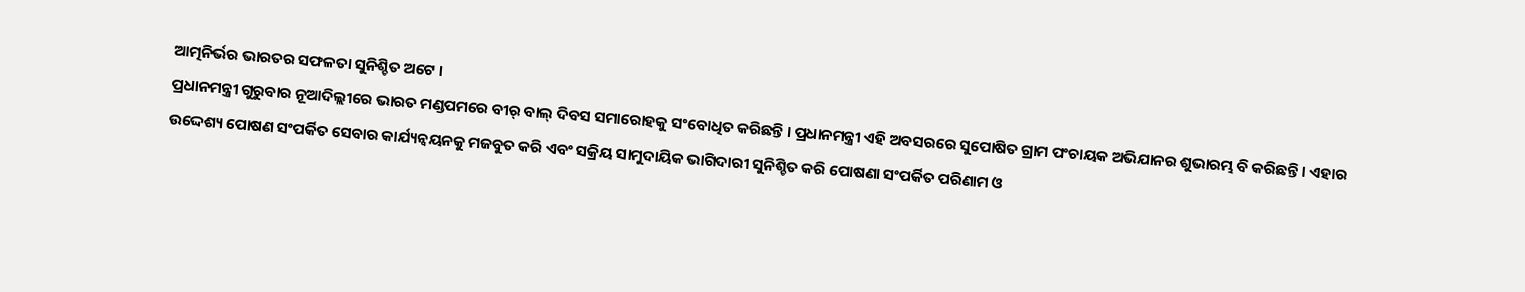ଆତ୍ମନିର୍ଭର ଭାରତର ସଫଳତା ସୁନିଶ୍ଚିତ ଅଟେ ।
ପ୍ରଧାନମନ୍ତ୍ରୀ ଗୁରୁବାର ନୂଆଦିଲ୍ଲୀରେ ଭାରତ ମଣ୍ଡପମରେ ବୀର୍ ବାଲ୍ ଦିବସ ସମାରୋହକୁ ସଂବୋଧିତ କରିଛନ୍ତି । ପ୍ରଧାନମନ୍ତ୍ରୀ ଏହି ଅବସରରେ ସୁପୋଷିତ ଗ୍ରାମ ପଂଚାୟକ ଅଭିଯାନର ଶୁଭାରମ୍ଭ ବି କରିଛନ୍ତି । ଏହାର ଉଦ୍ଦେଶ୍ୟ ପୋଷଣ ସଂପର୍କିତ ସେବାର କାର୍ଯ୍ୟନ୍ୱୟନକୁ ମଜବୁତ କରି ଏବଂ ସକ୍ରିୟ ସାମୁଦାୟିକ ଭାଗିଦାରୀ ସୁନିଶ୍ଚିତ କରି ପୋଷଣା ସଂପର୍କିତ ପରିଣାମ ଓ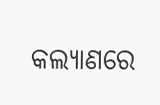କଲ୍ୟାଣରେ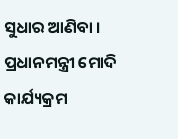ସୁଧାର ଆଣିବା । ପ୍ରଧାନମନ୍ତ୍ରୀ ମୋଦି କାର୍ଯ୍ୟକ୍ରମ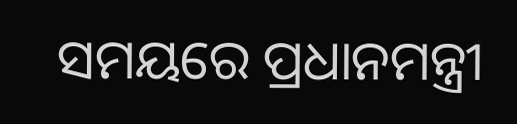ସମୟରେ ପ୍ରଧାନମନ୍ତ୍ରୀ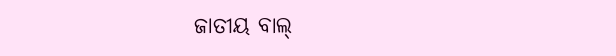ଜାତୀୟ ବାଲ୍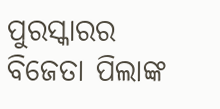ପୁରସ୍କାରର ବିଜେତା ପିଲାଙ୍କ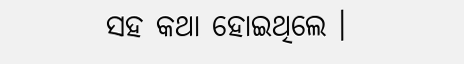ସହ କଥା ହୋଇଥିଲେ ।